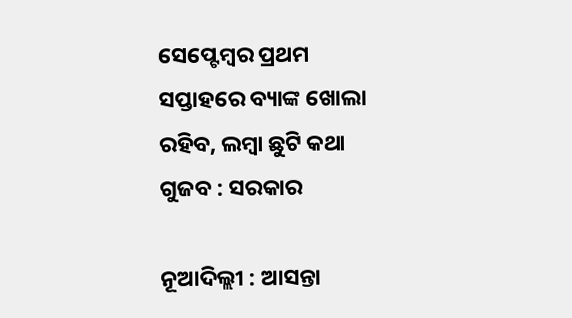ସେପ୍ଟେମ୍ବର ପ୍ରଥମ ସପ୍ତାହରେ ବ୍ୟାଙ୍କ ଖୋଲା ରହିବ, ଲମ୍ବା ଛୁଟି କଥା ଗୁଜବ : ସରକାର

ନୂଆଦିଲ୍ଲୀ : ଆସନ୍ତା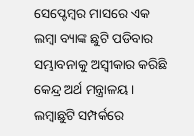ସେପ୍ଟେମ୍ବର ମାସରେ ଏକ ଲମ୍ବା ବ୍ୟାଙ୍କ ଛୁଟି ପଡିବାର ସମ୍ଭାବନାକୁ ଅସ୍ବୀକାର କରିଛି କେନ୍ଦ୍ର ଅର୍ଥ ମନ୍ତ୍ରାଳୟ । ଲମ୍ବାଛୁଟି ସମ୍ପର୍କରେ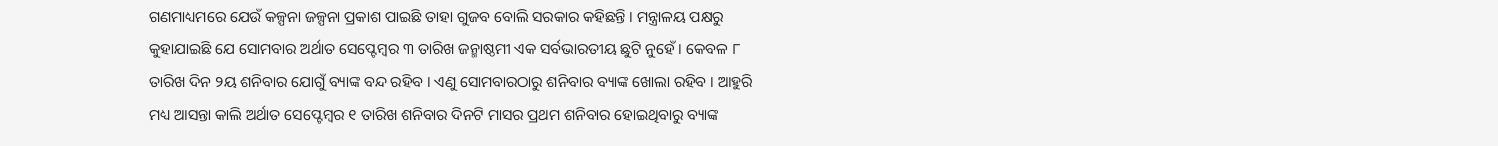ଗଣମାଧ୍ୟମରେ ଯେଉଁ କଳ୍ପନା ଜଳ୍ପନା ପ୍ରକାଶ ପାଇଛି ତାହା ଗୁଜବ ବୋଲି ସରକାର କହିଛନ୍ତି । ମନ୍ତ୍ରାଳୟ ପକ୍ଷରୁ କୁହାଯାଇଛି ଯେ ସୋମବାର ଅର୍ଥାତ ସେପ୍ଟେମ୍ବର ୩ ତାରିଖ ଜନ୍ମାଷ୍ଠମୀ ଏକ ସର୍ବଭାରତୀୟ ଛୁଟି ନୁହେଁ । କେବଳ ୮ ତାରିଖ ଦିନ ୨ୟ ଶନିବାର ଯୋଗୁଁ ବ୍ୟାଙ୍କ ବନ୍ଦ ରହିବ । ଏଣୁ ସୋମବାରଠାରୁ ଶନିବାର ବ୍ୟାଙ୍କ ଖୋଲା ରହିବ । ଆହୁରି ମଧ୍ୟ ଆସନ୍ତା କାଲି ଅର୍ଥାତ ସେପ୍ଟେମ୍ବର ୧ ତାରିଖ ଶନିବାର ଦିନଟି ମାସର ପ୍ରଥମ ଶନିବାର ହୋଇଥିବାରୁ ବ୍ୟାଙ୍କ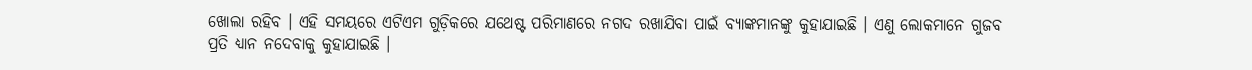ଖୋଲା ରହିବ । ଏହି ସମୟରେ ଏଟିଏମ ଗୁଡ଼ିକରେ ଯଥେଷ୍ଟ ପରିମାଣରେ ନଗଦ ରଖାଯିବା ପାଇଁ ବ୍ୟାଙ୍କମାନଙ୍କୁ କୁହାଯାଇଛି । ଏଣୁ ଲୋକମାନେ ଗୁଜବ ପ୍ରତି ଧ୍ୟାନ ନଦେବାକୁ କୁହାଯାଇଛି ।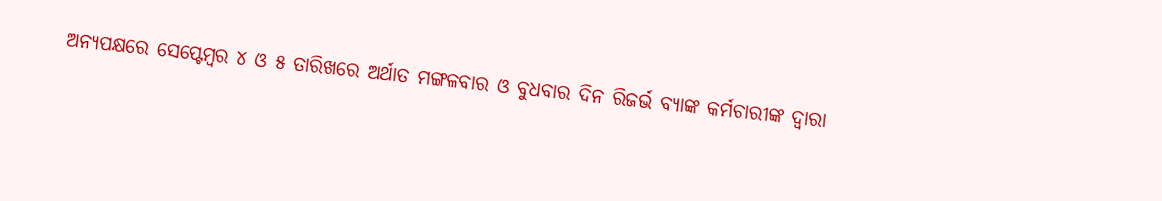ଅନ୍ୟପକ୍ଷରେ ସେପ୍ଟେମ୍ବର ୪ ଓ ୫ ତାରିଖରେ ଅର୍ଥାତ ମଙ୍ଗଳବାର ଓ ବୁଧବାର ଦିନ ରିଜର୍ଭ ବ୍ୟାଙ୍କ କର୍ମଚାରୀଙ୍କ ଦ୍ବାରା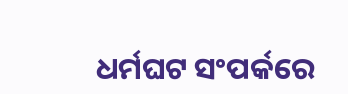ଧର୍ମଘଟ ସଂପର୍କରେ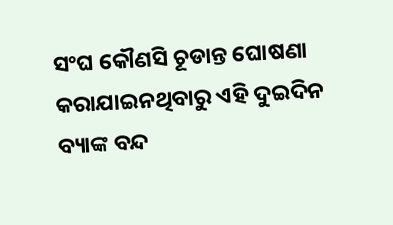ସଂଘ କୌଣସି ଚୂଡାନ୍ତ ଘୋଷଣା କରାଯାଇନଥିବାରୁ ଏହି ଦୁଇଦିନ ବ୍ୟାଙ୍କ ବନ୍ଦ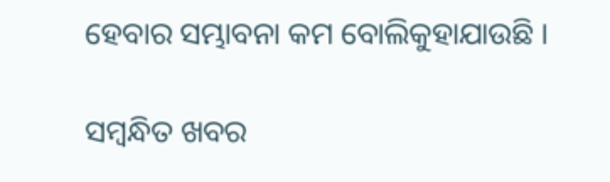ହେବାର ସମ୍ଭାବନା କମ ବୋଲିକୁହାଯାଉଛି ।

ସମ୍ବନ୍ଧିତ ଖବର